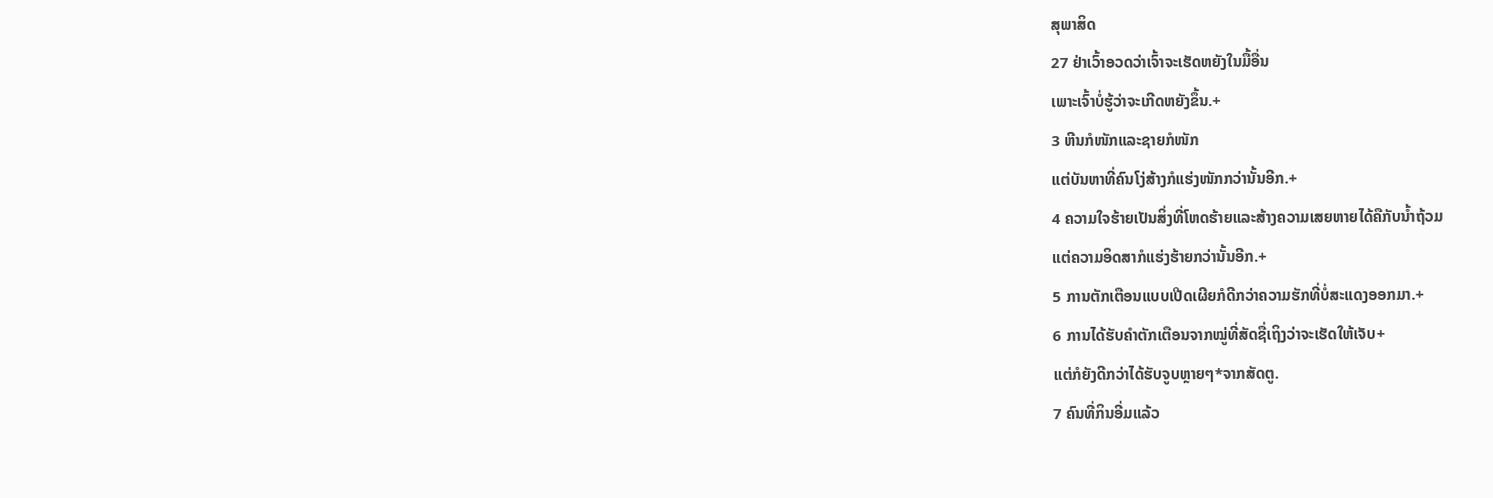ສຸພາສິດ
27 ຢ່າເວົ້າອວດວ່າເຈົ້າຈະເຮັດຫຍັງໃນມື້ອື່ນ
ເພາະເຈົ້າບໍ່ຮູ້ວ່າຈະເກີດຫຍັງຂຶ້ນ.+
3 ຫີນກໍໜັກແລະຊາຍກໍໜັກ
ແຕ່ບັນຫາທີ່ຄົນໂງ່ສ້າງກໍແຮ່ງໜັກກວ່ານັ້ນອີກ.+
4 ຄວາມໃຈຮ້າຍເປັນສິ່ງທີ່ໂຫດຮ້າຍແລະສ້າງຄວາມເສຍຫາຍໄດ້ຄືກັບນ້ຳຖ້ວມ
ແຕ່ຄວາມອິດສາກໍແຮ່ງຮ້າຍກວ່ານັ້ນອີກ.+
5 ການຕັກເຕືອນແບບເປີດເຜີຍກໍດີກວ່າຄວາມຮັກທີ່ບໍ່ສະແດງອອກມາ.+
6 ການໄດ້ຮັບຄຳຕັກເຕືອນຈາກໝູ່ທີ່ສັດຊື່ເຖິງວ່າຈະເຮັດໃຫ້ເຈັບ+
ແຕ່ກໍຍັງດີກວ່າໄດ້ຮັບຈູບຫຼາຍໆ*ຈາກສັດຕູ.
7 ຄົນທີ່ກິນອີ່ມແລ້ວ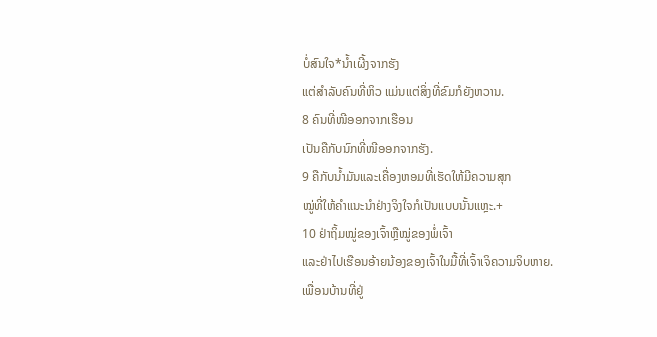ບໍ່ສົນໃຈ*ນ້ຳເຜີ້ງຈາກຮັງ
ແຕ່ສຳລັບຄົນທີ່ຫິວ ແມ່ນແຕ່ສິ່ງທີ່ຂົມກໍຍັງຫວານ.
8 ຄົນທີ່ໜີອອກຈາກເຮືອນ
ເປັນຄືກັບນົກທີ່ໜີອອກຈາກຮັງ.
9 ຄືກັບນ້ຳມັນແລະເຄື່ອງຫອມທີ່ເຮັດໃຫ້ມີຄວາມສຸກ
ໝູ່ທີ່ໃຫ້ຄຳແນະນຳຢ່າງຈິງໃຈກໍເປັນແບບນັ້ນແຫຼະ.+
10 ຢ່າຖິ້ມໝູ່ຂອງເຈົ້າຫຼືໝູ່ຂອງພໍ່ເຈົ້າ
ແລະຢ່າໄປເຮືອນອ້າຍນ້ອງຂອງເຈົ້າໃນມື້ທີ່ເຈົ້າເຈິຄວາມຈິບຫາຍ.
ເພື່ອນບ້ານທີ່ຢູ່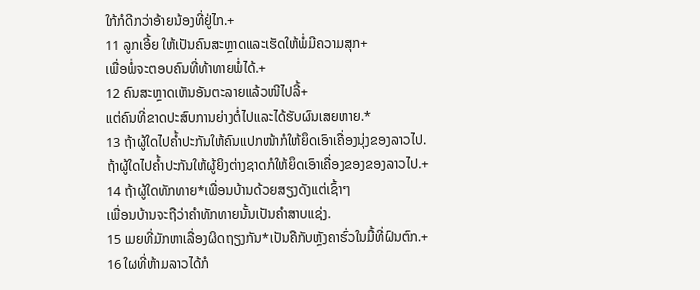ໃກ້ກໍດີກວ່າອ້າຍນ້ອງທີ່ຢູ່ໄກ.+
11 ລູກເອີ້ຍ ໃຫ້ເປັນຄົນສະຫຼາດແລະເຮັດໃຫ້ພໍ່ມີຄວາມສຸກ+
ເພື່ອພໍ່ຈະຕອບຄົນທີ່ທ້າທາຍພໍ່ໄດ້.+
12 ຄົນສະຫຼາດເຫັນອັນຕະລາຍແລ້ວໜີໄປລີ້+
ແຕ່ຄົນທີ່ຂາດປະສົບການຍ່າງຕໍ່ໄປແລະໄດ້ຮັບຜົນເສຍຫາຍ.*
13 ຖ້າຜູ້ໃດໄປຄ້ຳປະກັນໃຫ້ຄົນແປກໜ້າກໍໃຫ້ຍຶດເອົາເຄື່ອງນຸ່ງຂອງລາວໄປ.
ຖ້າຜູ້ໃດໄປຄ້ຳປະກັນໃຫ້ຜູ້ຍິງຕ່າງຊາດກໍໃຫ້ຍຶດເອົາເຄື່ອງຂອງຂອງລາວໄປ.+
14 ຖ້າຜູ້ໃດທັກທາຍ*ເພື່ອນບ້ານດ້ວຍສຽງດັງແຕ່ເຊົ້າໆ
ເພື່ອນບ້ານຈະຖືວ່າຄຳທັກທາຍນັ້ນເປັນຄຳສາບແຊ່ງ.
15 ເມຍທີ່ມັກຫາເລື່ອງຜິດຖຽງກັນ*ເປັນຄືກັບຫຼັງຄາຮົ່ວໃນມື້ທີ່ຝົນຕົກ.+
16 ໃຜທີ່ຫ້າມລາວໄດ້ກໍ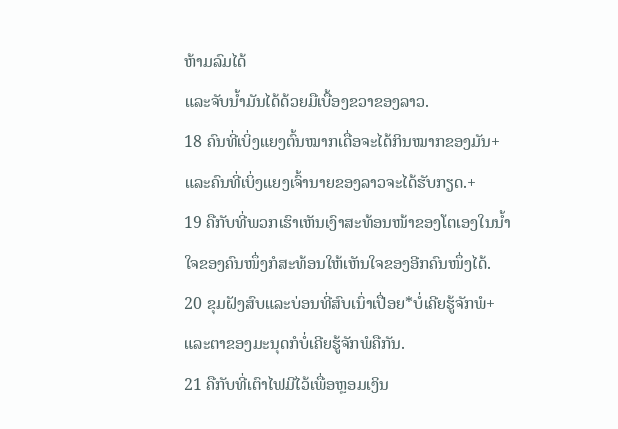ຫ້າມລົມໄດ້
ແລະຈັບນ້ຳມັນໄດ້ດ້ວຍມືເບື້ອງຂວາຂອງລາວ.
18 ຄົນທີ່ເບິ່ງແຍງຕົ້ນໝາກເດື່ອຈະໄດ້ກິນໝາກຂອງມັນ+
ແລະຄົນທີ່ເບິ່ງແຍງເຈົ້ານາຍຂອງລາວຈະໄດ້ຮັບກຽດ.+
19 ຄືກັບທີ່ພວກເຮົາເຫັນເງົາສະທ້ອນໜ້າຂອງໂຕເອງໃນນ້ຳ
ໃຈຂອງຄົນໜຶ່ງກໍສະທ້ອນໃຫ້ເຫັນໃຈຂອງອີກຄົນໜຶ່ງໄດ້.
20 ຂຸມຝັງສົບແລະບ່ອນທີ່ສົບເນົ່າເປື່ອຍ*ບໍ່ເຄີຍຮູ້ຈັກພໍ+
ແລະຕາຂອງມະນຸດກໍບໍ່ເຄີຍຮູ້ຈັກພໍຄືກັນ.
21 ຄືກັບທີ່ເຕົາໄຟມີໄວ້ເພື່ອຫຼອມເງິນ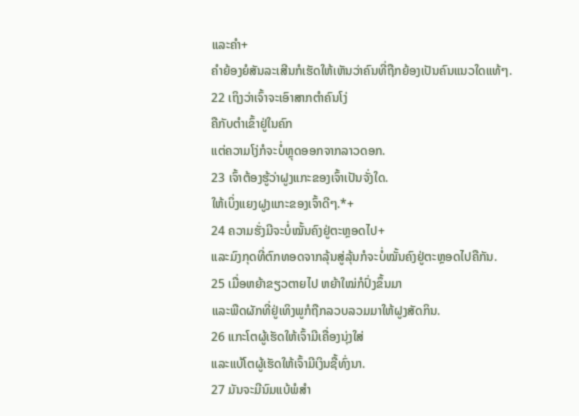ແລະຄຳ+
ຄຳຍ້ອງຍໍສັນລະເສີນກໍເຮັດໃຫ້ເຫັນວ່າຄົນທີ່ຖືກຍ້ອງເປັນຄົນແນວໃດແທ້ໆ.
22 ເຖິງວ່າເຈົ້າຈະເອົາສາກຕຳຄົນໂງ່
ຄືກັບຕຳເຂົ້າຢູ່ໃນຄົກ
ແຕ່ຄວາມໂງ່ກໍຈະບໍ່ຫຼຸດອອກຈາກລາວດອກ.
23 ເຈົ້າຕ້ອງຮູ້ວ່າຝູງແກະຂອງເຈົ້າເປັນຈັ່ງໃດ.
ໃຫ້ເບິ່ງແຍງຝູງແກະຂອງເຈົ້າດີໆ.*+
24 ຄວາມຮັ່ງມີຈະບໍ່ໝັ້ນຄົງຢູ່ຕະຫຼອດໄປ+
ແລະມົງກຸດທີ່ຕົກທອດຈາກລຸ້ນສູ່ລຸ້ນກໍຈະບໍ່ໝັ້ນຄົງຢູ່ຕະຫຼອດໄປຄືກັນ.
25 ເມື່ອຫຍ້າຂຽວຕາຍໄປ ຫຍ້າໃໝ່ກໍປົ່ງຂຶ້ນມາ
ແລະພືດຜັກທີ່ຢູ່ເທິງພູກໍຖືກລວບລວມມາໃຫ້ຝູງສັດກິນ.
26 ແກະໂຕຜູ້ເຮັດໃຫ້ເຈົ້າມີເຄື່ອງນຸ່ງໃສ່
ແລະແບ້ໂຕຜູ້ເຮັດໃຫ້ເຈົ້າມີເງິນຊື້ທົ່ງນາ.
27 ມັນຈະມີນົມແບ້ພໍສຳ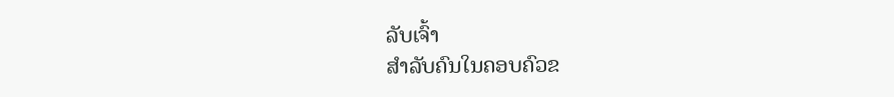ລັບເຈົ້າ
ສຳລັບຄົນໃນຄອບຄົວຂ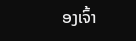ອງເຈົ້າ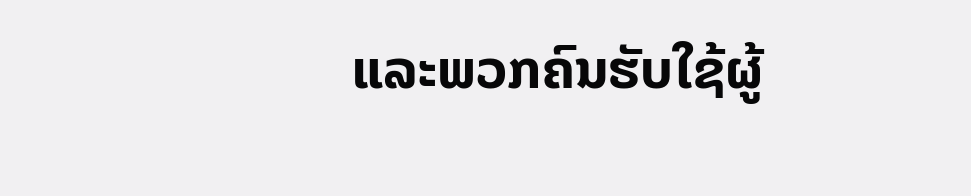ແລະພວກຄົນຮັບໃຊ້ຜູ້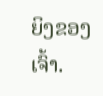ຍິງຂອງເຈົ້າ.